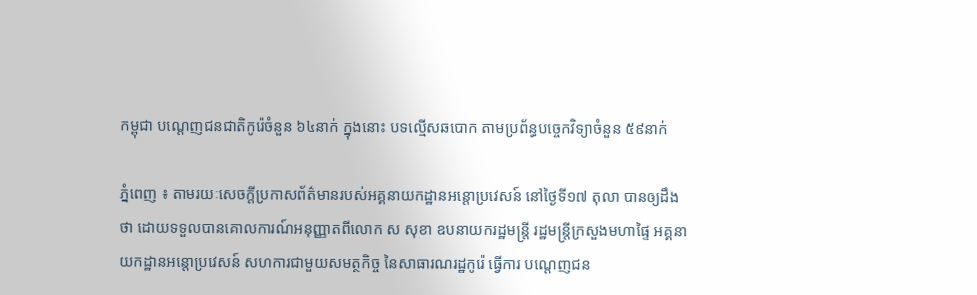កម្ពុជា បណ្តេញជនជាតិកូរ៉េចំនួន ៦៤នាក់ ក្នុងនោះ បទល្មើសឆបោក តាមប្រព័ន្ធបច្ចេកវិទ្យាចំនួន ៥៩នាក់

ភ្នំពេញ ៖ តាមរយៈសេចក្តីប្រកាសព័ត៌មានរបស់អគ្គនាយកដ្ឋានអន្តោប្រវេសន៍ នៅថ្ងៃទី១៧ តុលា បានឲ្យដឹងថា ដោយទទួលបានគោលការណ៍អនុញ្ញាតពីលោក ស សុខា ឧបនាយករដ្ឋមន្ត្រី រដ្ឋមន្ត្រីក្រសួងមហាផ្ទៃ អគ្គនាយកដ្ឋានអន្តោប្រវេសន៍ សហការជាមួយសមត្ថកិច្ច នៃសាធារណរដ្ឋកូរ៉េ ធ្វើការ បណ្តេញជន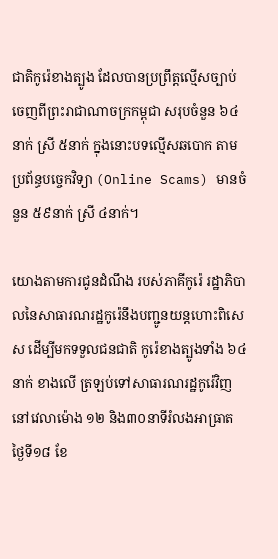ជាតិកូរ៉េខាងត្បូង ដែលបានប្រព្រឹត្តល្មើសច្បាប់ ចេញពីព្រះរាជាណាចក្រកម្ពុជា សរុបចំនួន ៦៤នាក់ ស្រី ៥នាក់ ក្នុងនោះបទល្មើសឆបោក តាមប្រព័ន្ធបច្ចេកវិទ្យា (Online Scams) មានចំនួន ៥៩នាក់ ស្រី ៤នាក់។

យោងតាមការជូនដំណឹង របស់ភាគីកូរ៉េ រដ្ឋាភិបាលនៃសាធារណរដ្ឋកូរ៉េនឹងបញ្ជូនយន្តហោះពិសេស ដើម្បីមកទទួលជនជាតិ កូរ៉េខាងត្បូងទាំង ៦៤នាក់ ខាងលើ ត្រឡប់ទៅសាធារណរដ្ឋកូរ៉េវិញ នៅវេលាម៉ោង ១២ និង៣០នាទីរំលងអាធ្រាត ថ្ងៃទី១៨ ខែ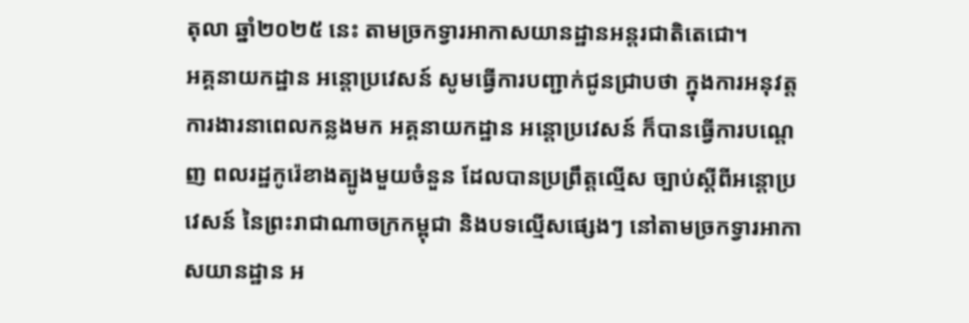តុលា ឆ្នាំ២០២៥ នេះ តាមច្រកទ្វារអាកាសយានដ្ឋានអន្តរជាតិតេជោ។
អគ្គនាយកដ្ឋាន អន្តោប្រវេសន៍ សូមធ្វើការបញ្ជាក់ជូនជ្រាបថា ក្នុងការអនុវត្ត ការងារនាពេលកន្លងមក អគ្គនាយកដ្ឋាន អន្តោប្រវេសន៍ ក៏បានធ្វើការបណ្តេញ ពលរដ្ឋកូរ៉េខាងត្បូងមួយចំនួន ដែលបានប្រព្រឹត្តល្មើស ច្បាប់ស្តីពីអន្តោប្រវេសន៍ នៃព្រះរាជាណាចក្រកម្ពុជា និងបទល្មើសផ្សេងៗ នៅតាមច្រកទ្វារអាកាសយានដ្ឋាន អ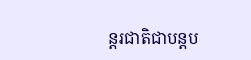ន្តរជាតិជាបន្តប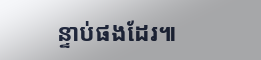ន្ទាប់ផងដែរ៕